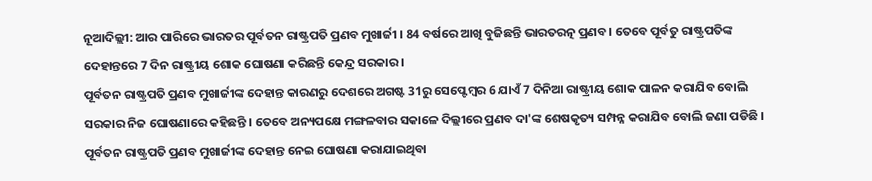ନୂଆଦିଲ୍ଲୀ: ଆର ପାରିରେ ଭାରତର ପୂର୍ବତନ ରାଷ୍ଟ୍ରପତି ପ୍ରଣବ ମୁଖାର୍ଜୀ । 84 ବର୍ଷରେ ଆଖି ବୁଜିଛନ୍ତି ଭାରତରତ୍ନ ପ୍ରଣବ । ତେବେ ପୂର୍ବତୁ ରାଷ୍ଟ୍ରପତିଙ୍କ ଦେହାନ୍ତରେ 7 ଦିନ ରାଷ୍ଟ୍ରୀୟ ଶୋକ ଘୋଷଣା କରିଛନ୍ତି କେନ୍ଦ୍ର ସରକାର ।
ପୂର୍ବତନ ରାଷ୍ଟ୍ରପତି ପ୍ରଣବ ମୁଖାର୍ଜୀଙ୍କ ଦେହାନ୍ତ କାରଣରୁ ଦେଶରେ ଅଗଷ୍ଟ 31ରୁ ସେପ୍ଟେମ୍ବର 6 ଯାଏଁ 7 ଦିନିଆ ରାଷ୍ଟ୍ରୀୟ ଶୋକ ପାଳନ କରାଯିବ ବୋଲି ସରକାର ନିଜ ଘୋଷଣାରେ କହିଛନ୍ତି । ତେବେ ଅନ୍ୟପକ୍ଷେ ମଙ୍ଗଳବାର ସକାଳେ ଦିଲ୍ଲୀରେ ପ୍ରଣବ ଦା'ଙ୍କ ଶେଷକୃତ୍ୟ ସମ୍ପନ୍ନ କରାଯିବ ବୋଲି ଜଣା ପଡିଛି ।
ପୂର୍ବତନ ରାଷ୍ଟ୍ରପତି ପ୍ରଣବ ମୁଖାର୍ଜୀଙ୍କ ଦେହାନ୍ତ ନେଇ ଘୋଷଣା କରାଯାଇଥିବା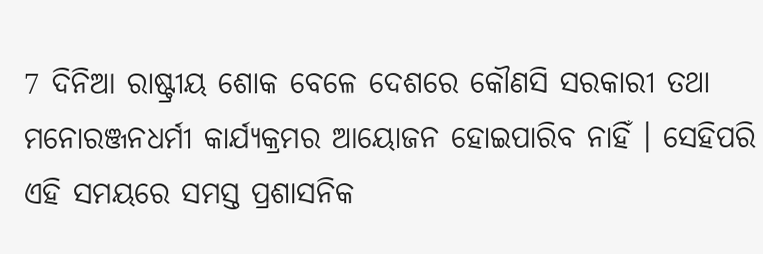7 ଦିନିଆ ରାଷ୍ଟ୍ରୀୟ ଶୋକ ବେଳେ ଦେଶରେ କୌଣସି ସରକାରୀ ତଥା ମନୋରଞ୍ଜନଧର୍ମୀ କାର୍ଯ୍ୟକ୍ରମର ଆୟୋଜନ ହୋଇପାରିବ ନାହିଁ । ସେହିପରି ଏହି ସମୟରେ ସମସ୍ତ ପ୍ରଶାସନିକ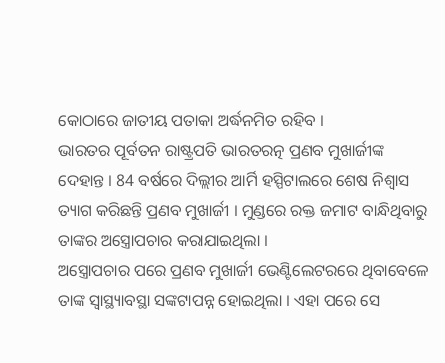କୋଠାରେ ଜାତୀୟ ପତାକା ଅର୍ଦ୍ଧନମିତ ରହିବ ।
ଭାରତର ପୂର୍ବତନ ରାଷ୍ଟ୍ରପତି ଭାରତରତ୍ନ ପ୍ରଣବ ମୁଖାର୍ଜୀଙ୍କ ଦେହାନ୍ତ । 84 ବର୍ଷରେ ଦିଲ୍ଲୀର ଆର୍ମି ହସ୍ପିଟାଲରେ ଶେଷ ନିଶ୍ବାସ ତ୍ୟାଗ କରିଛନ୍ତି ପ୍ରଣବ ମୁଖାର୍ଜୀ । ମୁଣ୍ଡରେ ରକ୍ତ ଜମାଟ ବାନ୍ଧିଥିବାରୁ ତାଙ୍କର ଅସ୍ତ୍ରୋପଚାର କରାଯାଇଥିଲା ।
ଅସ୍ତ୍ରୋପଚାର ପରେ ପ୍ରଣବ ମୁଖାର୍ଜୀ ଭେଣ୍ଟିଲେଟରରେ ଥିବାବେଳେ ତାଙ୍କ ସ୍ବାସ୍ଥ୍ୟାବସ୍ଥା ସଙ୍କଟାପନ୍ନ ହୋଇଥିଲା । ଏହା ପରେ ସେ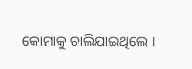କୋମାକୁ ଚାଲିଯାଇଥିଲେ ।